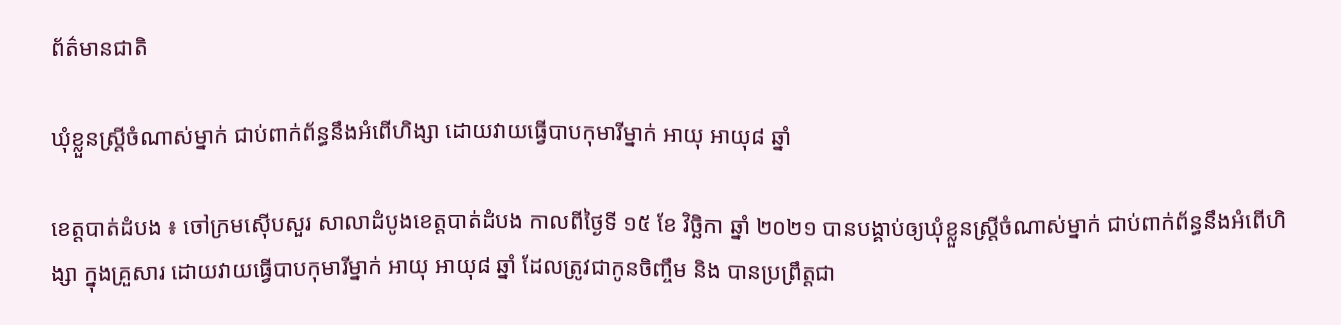ព័ត៌មានជាតិ

ឃុំខ្លួនស្ត្រីចំណាស់ម្នាក់ ជាប់ពាក់ព័ន្ធនឹងអំពើហិង្សា ដោយវាយធ្វើបាបកុមារីម្នាក់ អាយុ អាយុ៨ ឆ្នាំ

ខេត្តបាត់ដំបង ៖ ចៅក្រមស៊ើបសួរ សាលាដំបូងខេត្តបាត់ដំបង កាលពីថ្ងៃទី ១៥ ខែ វិច្ឆិកា ឆ្នាំ ២០២១ បានបង្គាប់ឲ្យឃុំខ្លួនស្ត្រីចំណាស់ម្នាក់ ជាប់ពាក់ព័ន្ធនឹងអំពើហិង្សា ក្នុងគ្រួសារ ដោយវាយធ្វើបាបកុមារីម្នាក់ អាយុ អាយុ៨ ឆ្នាំ ដែលត្រូវជាកូនចិញ្ចឹម និង បានប្រព្រឹត្តជា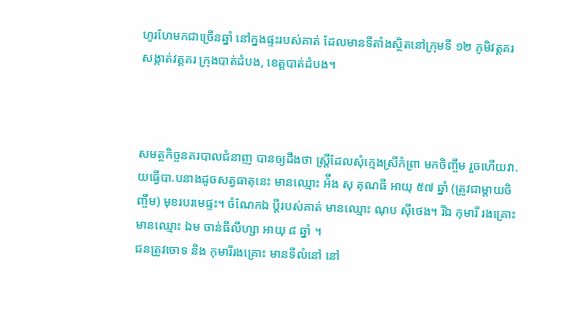ហូរហែមកជាច្រើនឆ្នាំ នៅក្នងផ្ទះរបស់គាត់ ដែលមានទីតាំងស្ថិតនៅក្រុមទី ១២ ភូមិវត្តគរ សង្កាត់វត្តគរ ក្រុងបាត់ដំបង, ខេត្តបាត់ដំបង។



សមត្ថកិច្ចនគរបាលជំនាញ បានឲ្យដឹងថា ស្ត្រីដែលសុំក្មេងស្រីកំព្រា មកចិញ្ចឹម រួចហើយវា.យធ្វើបា.បនាងដូចសត្វធាតុនេះ មានឈ្មោះ អ៉ឹង សុ គុណធី អាយុ ៥៧ ឆ្នាំ (ត្រូវជាម្តាយចិញ្ចឹម) មុខរបរមេផ្ទះ។ ចំណែកឯ ប្តីរបស់គាត់ មានឈ្មោះ ណុប ស៊ីថេង។ រីឯ កុមារី រងគ្រោះ មានឈ្មោះ ឯម ចាន់ធីលីហ្សា អាយុ ៨ ឆ្នាំ ។
ជនត្រូវចោទ និង កុមារីរងគ្រោះ មានទីលំនៅ នៅ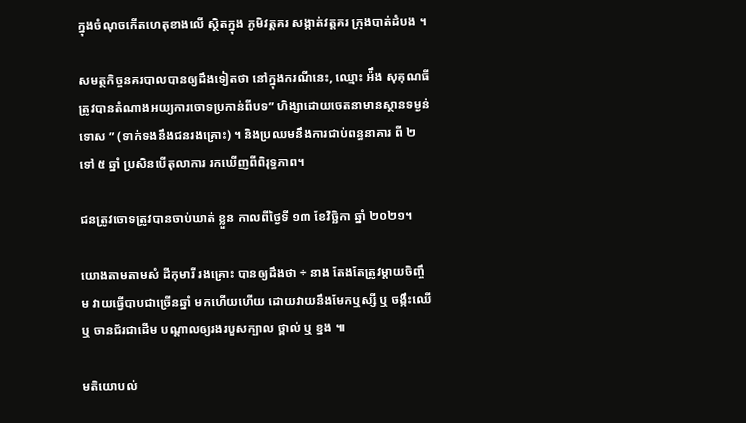ក្នុងចំណុចកើតហេតុខាងលើ ស្ថិតក្នុង ភូមិវត្តគរ សង្កាត់វត្តគរ ក្រុងបាត់ដំបង ។

សមត្ថកិច្ចនគរបាលបានឲ្យដឹងទៀតថា នៅក្នុងករណីនេះ, ឈ្មោះ អ៉ឹង សុគុណធី ត្រូវបានតំណាងអយ្យការចោទប្រកាន់ពីបទ” ហិង្សាដោយចេតនាមានស្ថានទម្ងន់ទោស ” (ទាក់ទងនឹងជនរងគ្រោះ) ។ និងប្រឈមនឹងការជាប់ពន្ធនាគារ ពី ២ ទៅ ៥ ឆ្នាំ ប្រសិនបើតុលាការ រកឃើញពីពិរុទ្ធភាព។

ជនត្រូវចោទត្រូវបានចាប់ឃាត់ ខ្លួន កាលពីថ្ងៃទី ១៣ ខែវិច្ឆិកា ឆ្នាំ ២០២១។

យោងតាមតាមសំ ដីកុមារី រងគ្រោះ បានឲ្យដឹងថា ÷ នាង តែងតែត្រូវម្តាយចិញ្ចឹម វាយធ្វើបាបជាច្រើនឆ្នាំ មកហើយហើយ ដោយវាយនឹងមែកឬស្សី ឬ ចង្កឹះឈើ ឬ ចានជ័រជាដើម បណ្តាលឲ្យរងរបួសក្បាល ថ្ពាល់ ឬ ខ្នង ៕

មតិយោបល់